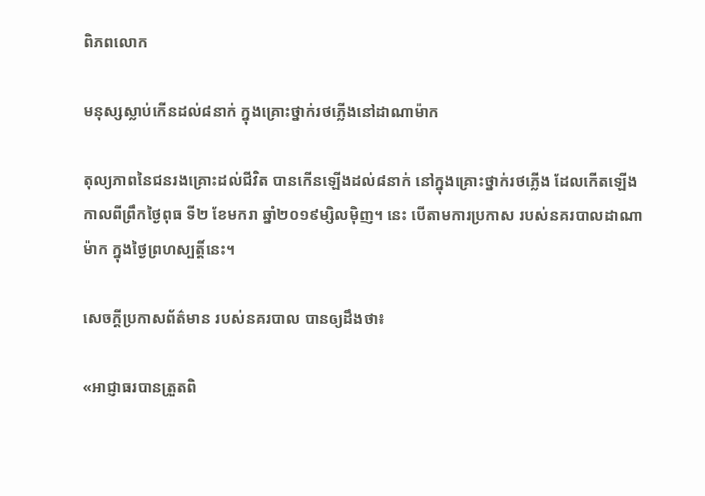ពិភពលោក

មនុស្សស្លាប់កើនដល់៨នាក់ ក្នុងគ្រោះថ្នាក់រថភ្លើងនៅដាណាម៉ាក

តុល្យភាពនៃជនរងគ្រោះដល់ជីវិត បានកើនឡើងដល់៨នាក់ នៅក្នុងគ្រោះថ្នាក់រថភ្លើង ដែលកើតឡើង កាលពីព្រឹកថ្ងៃពុធ ទី២ ខែមករា ឆ្នាំ២០១៩ម្សិលម៉ិញ។ នេះ បើតាមការប្រកាស របស់នគរបាលដាណាម៉ាក ក្នុងថ្ងៃព្រហស្បត្តិ៍នេះ។

សេចក្ដីប្រកាសព័ត៌មាន របស់នគរបាល បានឲ្យដឹងថា៖

«អាជ្ញាធរបានត្រួតពិ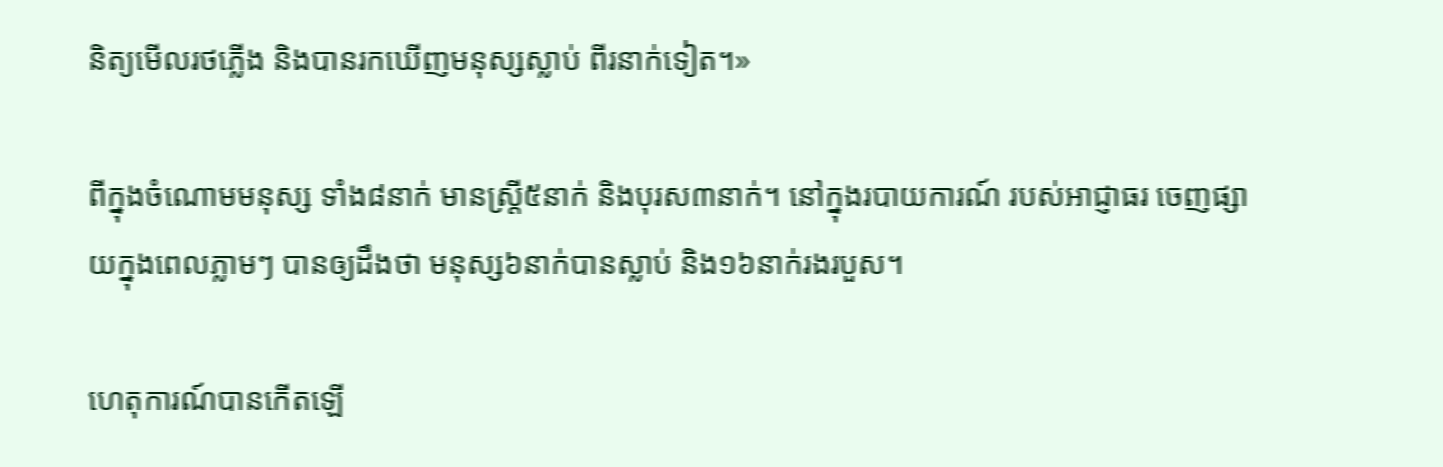និត្យមើលរថភ្លើង និងបានរកឃើញមនុស្សស្លាប់ ពីរនាក់ទៀត។»

ពីក្នុងចំណោមមនុស្ស ទាំង៨នាក់ មានស្ត្រី៥នាក់ និងបុរស៣នាក់។ នៅក្នុងរបាយការណ៍ របស់អាជ្ញាធរ ចេញផ្សាយក្នុងពេលភ្លាមៗ បានឲ្យដឹងថា មនុស្ស៦នាក់បានស្លាប់ និង១៦នាក់រងរបួស។

ហេតុការណ៍បានកើតឡើ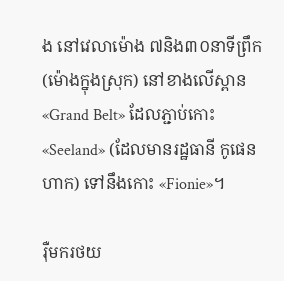ង នៅវេលាម៉ោង ៧និង៣០នាទីព្រឹក (ម៉ោងក្នុងស្រុក) នៅខាងលើស្ពាន «Grand Belt» ដែលភ្ជាប់កោះ «Seeland» (ដែលមានរដ្ឋធានី កូផេនហាក) ទៅនឹងកោះ «Fionie»។

រ៉ឺមករថយ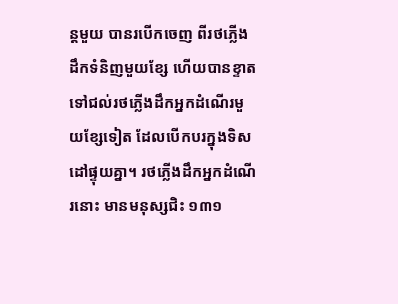ន្ដមួយ បានរបើកចេញ ពីរថភ្លើងដឹកទំនិញមួយខ្សែ ហើយបានខ្ទាតទៅជល់រថភ្លើងដឹកអ្នកដំណើរមួយខ្សែទៀត ដែលបើកបរក្នុងទិសដៅផ្ទុយគ្នា។ រថភ្លើងដឹកអ្នកដំណើរនោះ មានមនុស្សជិះ ១៣១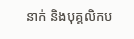នាក់ និងបុគ្គលិកប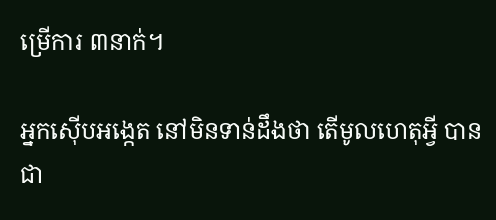ម្រើការ ៣នាក់។

អ្នកស៊ើបអង្កេត នៅមិនទាន់ដឹងថា តើមូលហេតុអ្វី បានជា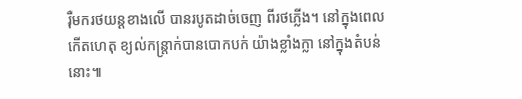រ៉ឺមករថយន្ដខាងលើ បានរបូតដាច់ចេញ ពីរថភ្លើង។ នៅក្នុងពេលកើតហេតុ ខ្យល់កន្ត្រាក់បានបោកបក់ យ៉ាងខ្លាំងក្លា នៅក្នុងតំបន់នោះ៕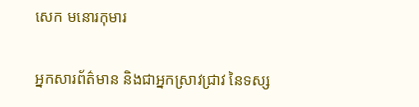សេក មនោរកុមារ

អ្នកសារព័ត៌មាន និងជាអ្នកស្រាវជ្រាវ នៃទស្ស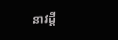នាវដ្ដី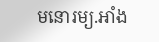មនោរម្យ.អាំង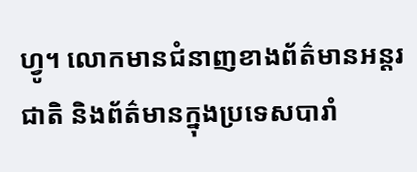ហ្វូ។ លោកមានជំនាញខាងព័ត៌មានអន្តរជាតិ និងព័ត៌មានក្នុងប្រទេសបារាំ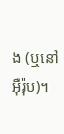ង (ឬនៅអ៊ឺរ៉ុប)។